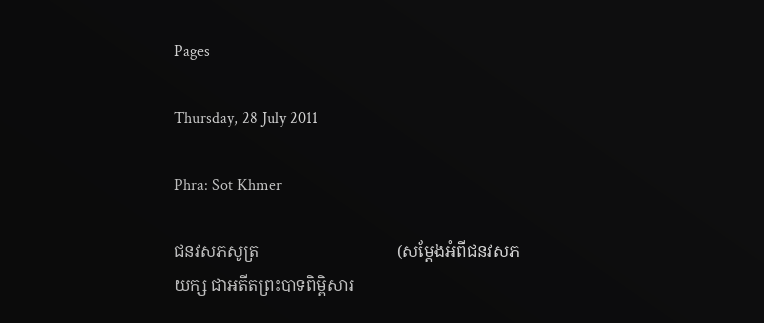Pages

Thursday, 28 July 2011

Phra: Sot Khmer

ជនវសភសូត្រ                                 (សម្តែងអំពីជនវសភយក្ស ជាអតីតព្រះបាទពិម្ពិសារ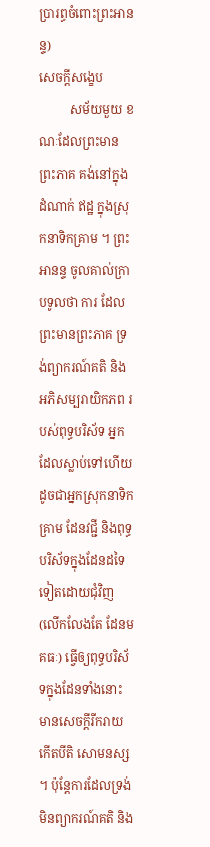ប្រារព្ធចំពោះព្រះអានន្ទ)
សេចក្តីសង្ខេប
          សម័យមួយ ខណៈដែលព្រះមានព្រះភាគ គង់នៅក្នុងដំណាក់ ឥដ្ឋ ក្នុងស្រុកនាទិកគ្រាម ។ ព្រះអានន្ទ ចូលគាល់ក្រាបទូលថា ការ ដែលព្រះមានព្រះភាគ ទ្រង់ព្យាករណ៍គតិ និង អភិសម្បរាយិកភព របស់ពុទ្ធបរិស័ទ អ្នកដែលស្លាប់ទៅហើយ ដូចជាអ្នកស្រុកនាទិកគ្រាម ដែនវជ្ជី និងពុទ្ធបរិស័ទក្នុងដែនដទៃទៀតដោយជុំវិញ (លើកលែងតែ ដែនមគធៈ) ធ្វើឲ្យពុទ្ធបរិស័ទក្នុងដែនទាំងនោះ មានសេចក្តីរីករាយ កើតបីតិ សោមនស្ស ។ ប៉ុន្តែការដែលទ្រង់មិនព្យាករណ៍គតិ និង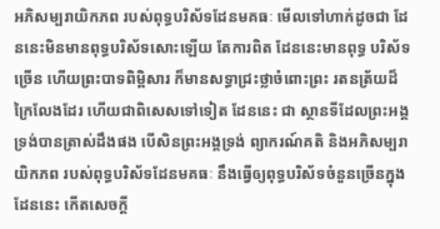អភិសម្បរាយិកភព របស់ពុទ្ធបរិស័ទដែនមគធៈ មើលទៅហាក់ដូចជា ដែននេះមិនមានពុទ្ធបរិស័ទសោះឡើយ តែការពិត ដែននេះមានពុទ្ធ បរិស័ទច្រើន ហើយព្រះបាទពិម្ពិសារ ក៏មានសទ្ធាជ្រះថ្លាចំពោះព្រះ រតនត្រ័យដ៏ក្រៃលែងដែរ ហើយជាពិសេសទៅទៀត ដែននេះ ជា ស្ថានទីដែលព្រះអង្គ ទ្រង់បានត្រាស់ដឹងផង បើសិនព្រះអង្គទ្រង់ ព្យាករណ៍គតិ និងអភិសម្បរាយិកភព របស់ពុទ្ធបរិស័ទដែនមគធៈ នឹងធ្វើឲ្យពុទ្ធបរិស័ទចំនួនច្រើនក្នុងដែននេះ កើតសេចក្តី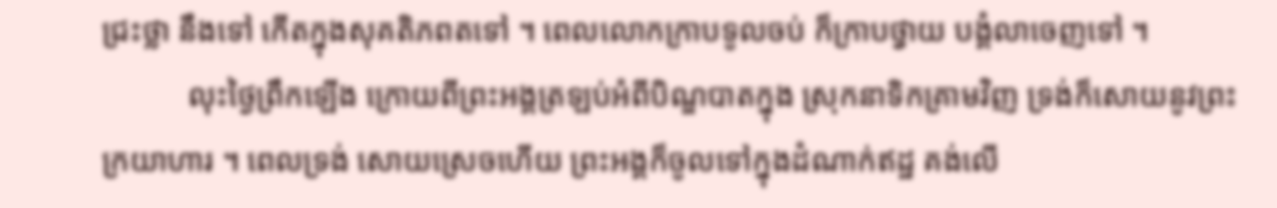ជ្រះថ្លា នឹងទៅ កើតក្នុងសុគតិភពតទៅ ។ ពេលលោកក្រាបទូលចប់ ក៏ក្រាបថ្វាយ បង្គំលាចេញទៅ ។
           លុះថ្ងៃព្រឹកឡើង ក្រោយពីព្រះអង្គត្រឡប់អំពីបិណ្ឌបាតក្នុង ស្រុកនាទិកគ្រាមវិញ ទ្រង់ក៏សោយនូវព្រះក្រយាហារ ។ ពេលទ្រង់ សោយស្រេចហើយ ព្រះអង្គក៏ចូលទៅក្នុងដំណាក់ឥដ្ឋ គង់លើ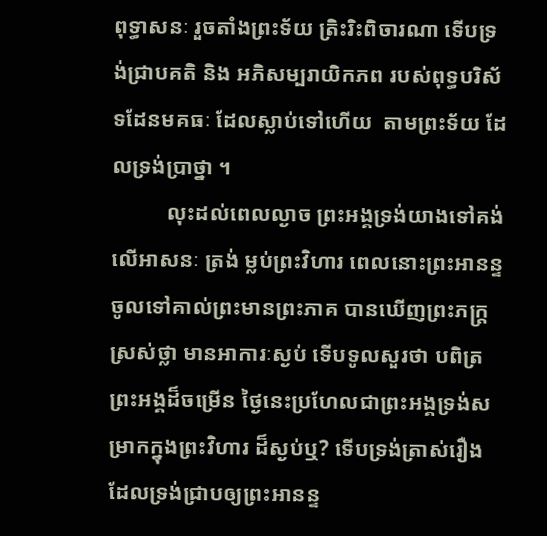ពុទ្ធាសនៈ រួចតាំងព្រះទ័យ ត្រិះរិះពិចារណា ទើបទ្រង់ជ្រាបគតិ និង អភិសម្បរាយិកភព របស់ពុទ្ធបរិស័ទដែនមគធៈ ដែលស្លាប់ទៅហើយ  តាមព្រះទ័យ ដែលទ្រង់ប្រាថ្នា ។
          លុះដល់ពេលល្ងាច ព្រះអង្គទ្រង់យាងទៅគង់លើអាសនៈ ត្រង់ ម្លប់ព្រះវិហារ ពេលនោះព្រះអានន្ទ ចូលទៅគាល់ព្រះមានព្រះភាគ បានឃើញព្រះភក្រ្តស្រស់ថ្លា មានអាការៈស្ងប់ ទើបទូលសួរថា បពិត្រ ព្រះអង្គដ៏ចម្រើន ថ្ងៃនេះប្រហែលជាព្រះអង្គទ្រង់សម្រាកក្នុងព្រះវិហារ ដ៏ស្ងប់ឬ? ទើបទ្រង់ត្រាស់រឿង ដែលទ្រង់ជ្រាបឲ្យព្រះអានន្ទ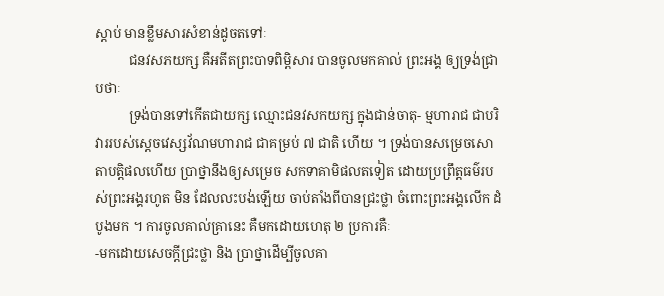ស្តាប់ មានខ្លឹមសារសំខាន់ដូចតទៅៈ
          ជនវសភយក្ស គឺអតីតព្រះបាទពិម្ពិសារ បានចូលមកគាល់ ព្រះអង្គ ឲ្យទ្រង់ជ្រាបថាៈ
          ទ្រង់បានទៅកើតជាយក្ស ឈ្មោះជនវសកយក្ស ក្នុងជាន់ចាតុ- ម្មហារាជ ជាបរិវាររបស់ស្តេចវេស្សវ័ណមហារាជ ជាគម្រប់ ៧ ជាតិ ហើយ ។ ទ្រង់បានសម្រេចសោតាបត្តិផលហើយ ប្រាថ្នានឹងឲ្យសម្រេច សកទាគាមិផលតទៀត ដោយប្រព្រឹត្តធម៌របស់ព្រះអង្គរហូត មិន ដែលលះបង់ឡើយ ចាប់តាំងពីបានជ្រះថ្លា ចំពោះព្រះអង្គលើក ដំបូងមក ។ ការចូលគាល់គ្រានេះ គឺមកដោយហេតុ ២ ប្រការគឺៈ
-មកដោយសេចក្តីជ្រះថ្លា និង ប្រាថ្នាដើម្បីចូលគា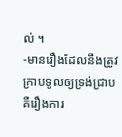ល់ ។
-មានរឿងដែលនឹងត្រូវក្រាបទូលឲ្យទ្រង់ជ្រាប គឺរឿងការ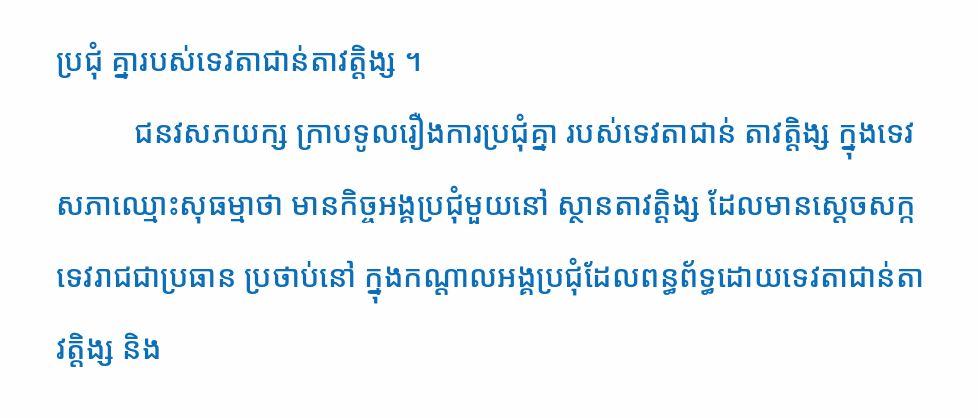ប្រជុំ គ្នារបស់ទេវតាជាន់តាវត្តិង្ស ។
          ជនវសភយក្ស ក្រាបទូលរឿងការប្រជុំគ្នា របស់ទេវតាជាន់ តាវត្តិង្ស ក្នុងទេវសភាឈ្មោះសុធម្មាថា មានកិច្ចអង្គប្រជុំមួយនៅ ស្ថានតាវត្តិង្ស ដែលមានសេ្តចសក្កទេវរាជជាប្រធាន ប្រថាប់នៅ ក្នុងកណ្តាលអង្គប្រជុំដែលពន្ធព័ទ្ធដោយទេវតាជាន់តាវត្តិង្ស និង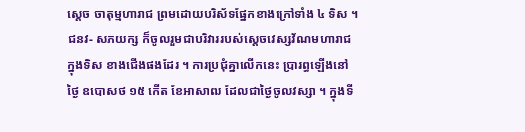ស្តេច ចាតុម្មហារាជ ព្រមដោយបរិស័ទផ្នែកខាងក្រៅទាំង ៤ ទិស ។ ជនវ- សភយក្ស ក៏ចូលរួមជាបរិវាររបស់ស្តេចវេស្សវ័ណមហារាជ ក្នុងទិស ខាងជើងផងដែរ ។ ការប្រជុំគ្នាលើកនេះ ប្រារព្ធឡើងនៅថ្ងៃ ឧបោសថ ១៥ កើត ខែអាសាឍ ដែលជាថ្ងៃចូលវស្សា ។ ក្នុងទី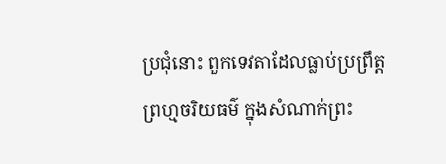ប្រជុំនោះ ពួកទេវតាដែលធ្លាប់ប្រព្រឹត្តព្រហ្មចរិយធម៌ ក្នុងសំណាក់ព្រះ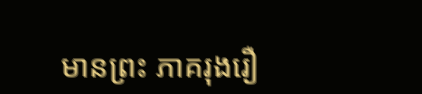មានព្រះ ភាគរុងរឿ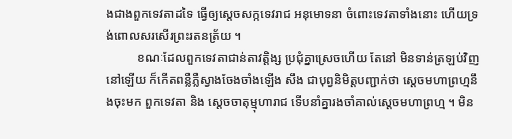ងជាងពួកទេវតាដទៃ ធ្វើឲ្យស្តេចសក្កទេវរាជ អនុមោទនា ចំពោះទេវតាទាំងនោះ ហើយទ្រង់ពោលសរសើរព្រះរតនត្រ័យ ។
          ខណៈដែលពួកទេវតាជាន់តាវត្តិង្ស ប្រជុំគ្នាស្រេចហើយ តែនៅ មិនទាន់ត្រឡប់វិញនៅឡើយ ក៏កើតពន្លឺភ្លឺស្វាងចែងចាំងឡើង សឹង ជាបុព្វនិមិត្តបញ្ជាក់ថា ស្តេចមហាព្រហ្មនឹងចុះមក ពួកទេវតា និង ស្តេចចាតុម្មុហារាជ ទើបនាំគ្នារងចាំគាល់ស្តេចមហាព្រហ្ម ។ មិន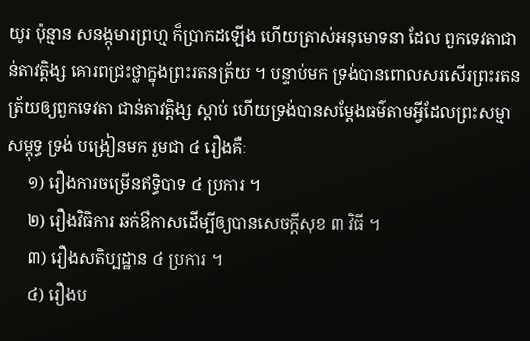យូរ ប៉ុន្មាន សនង្កុមារព្រហ្ម ក៏ប្រាកដឡើង ហើយត្រាស់អនុមោទនា ដែល ពួកទេវតាជាន់តាវត្តិង្ស គោរពជ្រះថ្លាក្នុងព្រះរតនត្រ័យ ។ បន្ទាប់មក ទ្រង់បានពោលសរសើរព្រះរតនត្រ័យឲ្យពួកទេវតា ជាន់តាវត្តិង្ស ស្តាប់ ហើយទ្រង់បានសម្តែងធម៌តាមអ្វីដែលព្រះសម្មាសម្ពុទ្ធ ទ្រង់ បង្រៀនមក រួមជា ៤ រឿងគឺៈ
     ១) រឿងការចម្រើនឥទ្ធិបាទ ៤ ប្រការ ។
     ២) រឿងវិធិការ ឆក់ឳកាសដើម្បីឲ្យបានសេចក្តីសុខ ៣ វិធី ។
     ៣) រឿងសតិប្បដ្ឋាន ៤ ប្រការ ។
     ៤) រឿងប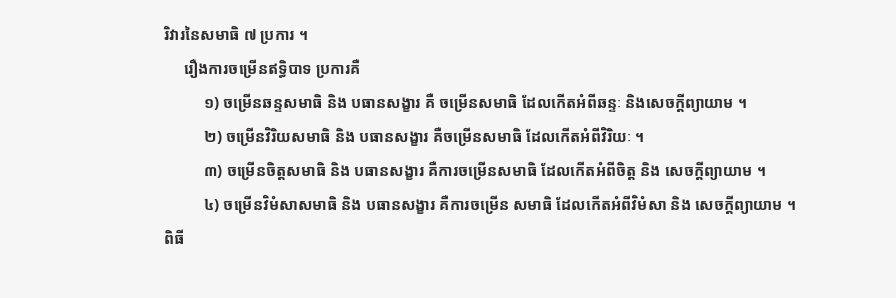រិវារនៃសមាធិ ៧ ប្រការ ។
     រឿងការចម្រើនឥទ្ធិបាទ ប្រការគឺ
          ១) ចម្រើនឆន្ទសមាធិ និង បធានសង្ខារ គឺ ចម្រើនសមាធិ ដែលកើតអំពីឆន្ទៈ និងសេចក្តីព្យាយាម ។
          ២) ចម្រើនវិរិយសមាធិ និង បធានសង្ខារ គឺចម្រើនសមាធិ ដែលកើតអំពីវិរិយៈ ។
          ៣) ចម្រើនចិត្តសមាធិ និង បធានសង្ខារ គឺការចម្រើនសមាធិ ដែលកើតអំពីចិត្ត និង សេចក្តីព្យាយាម ។
          ៤) ចម្រើនវិមំសាសមាធិ និង បធានសង្ខារ គឺការចម្រើន សមាធិ ដែលកើតអំពីវិមំសា និង សេចក្តីព្យាយាម ។
ពិធី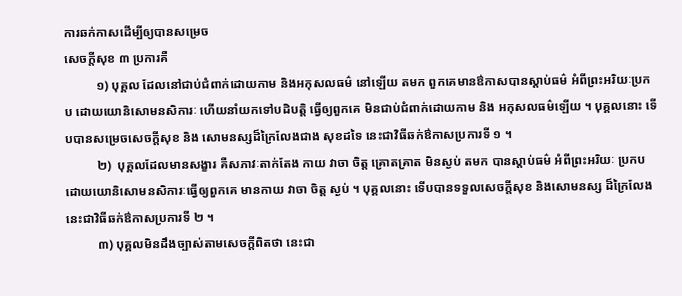ការឆក់កាសដើម្បីឲ្យបានសម្រេច
សេចក្តីសុខ ៣ ប្រការគឺ
          ១) បុគ្គល ដែលនៅជាប់ជំពាក់ដោយកាម និងអកុសលធម៌ នៅឡើយ តមក ពួកគេមានឳកាសបានស្តាប់ធម៌ អំពីព្រះអរិយៈប្រកប ដោយយោនិសោមនសិការៈ ហើយនាំយកទៅបដិបត្តិ ធ្វើឲ្យពួកគេ មិនជាប់ជំពាក់ដោយកាម និង អកុសលធម៌ឡើយ ។ បុគ្គលនោះ ទើបបានសម្រេចសេចក្តីសុខ និង សោមនស្សដ៏ក្រៃលែងជាង សុខដទៃ នេះជាវិធីឆក់ឳកាសប្រការទី ១ ។
          ២)  បុគ្គលដែលមានសង្ខារ គឺសភាវៈតាក់តែង កាយ វាចា ចិត្ត គ្រោតគ្រាត មិនស្ងប់ តមក បានស្តាប់ធម៌ អំពីព្រះអរិយៈ ប្រកប ដោយយោនិសោមនសិការៈធ្វើឲ្យពួកគេ មានកាយ វាចា ចិត្ត ស្ងប់ ។ បុគ្គលនោះ ទើបបានទទួលសេចក្តីសុខ និងសោមនស្ស ដ៏ក្រៃលែង នេះជាវិធីឆក់ឳកាសប្រការទី ២ ។
          ៣) បុគ្គលមិនដឹងច្បាស់តាមសេចក្តីពិតថា នេះជា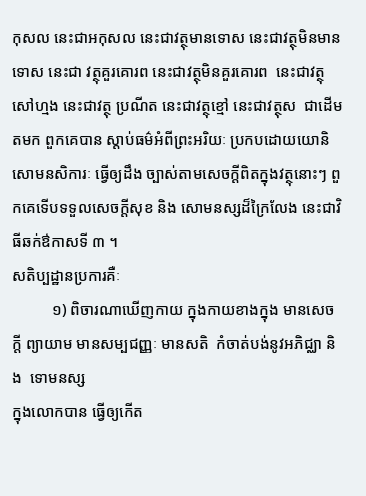កុសល នេះជាអកុសល នេះជាវត្ថុមានទោស នេះជាវត្ថុមិនមានទោស នេះជា វត្ថុគួរគោរព នេះជាវត្ថុមិនគួរគោរព  នេះជាវត្ថុសៅហ្មង នេះជាវត្ថុ ប្រណីត នេះជាវត្ថុខ្មៅ នេះជាវត្ថុស  ជាដើម តមក ពួកគេបាន ស្តាប់ធម៌អំពីព្រះអរិយៈ ប្រកបដោយយោនិសោមនសិការៈ ធ្វើឲ្យដឹង ច្បាស់តាមសេចក្តីពិតក្នុងវត្ថុនោះៗ ពួកគេទើបទទួលសេចក្តីសុខ និង សោមនស្សដ៏ក្រៃលែង នេះជាវិធីឆក់ឳកាសទី ៣ ។
សតិប្បដ្ឋានប្រការគឺៈ
          ១) ពិចារណាឃើញកាយ ក្នុងកាយខាងក្នុង មានសេចក្តី ព្យាយាម មានសម្បជញ្ញៈ មានសតិ  កំចាត់បង់នូវអភិជ្ឈា និង  ទោមនស្ស
ក្នុងលោកបាន ធ្វើឲ្យកើត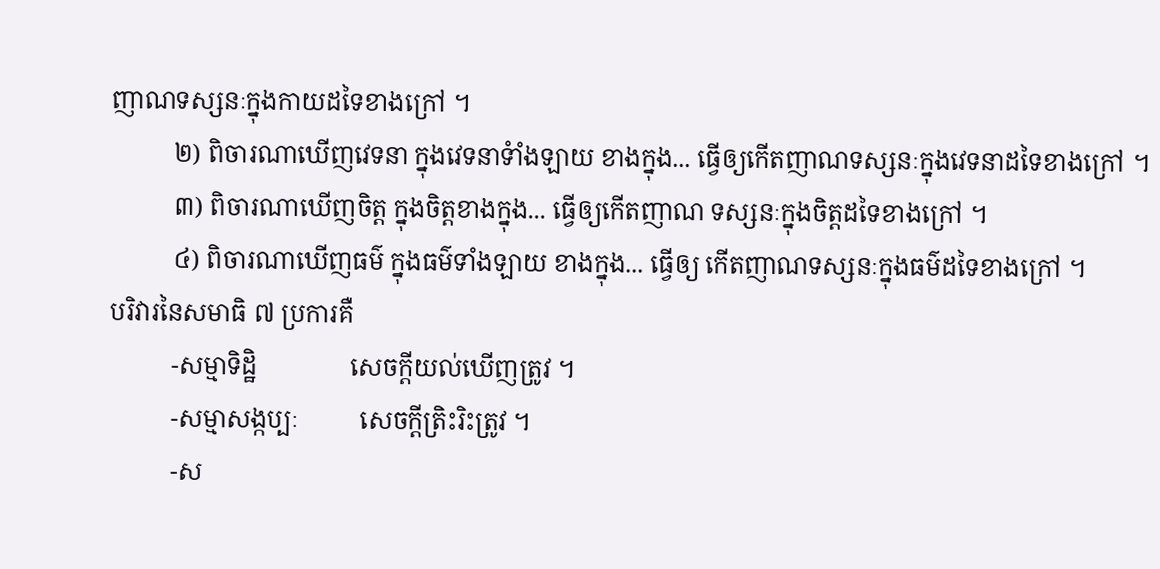ញាណទស្សនៈក្នុងកាយដទៃខាងក្រៅ ។
          ២) ពិចារណាឃើញវេទនា ក្នុងវេទនាទំាំងឡាយ ខាងក្នុង... ធ្វើឲ្យកើតញាណទស្សនៈក្នុងវេទនាដទៃខាងក្រៅ ។
          ៣) ពិចារណាឃើញចិត្ត ក្នុងចិត្តខាងក្នុង... ធ្វើឲ្យកើតញាណ ទស្សនៈក្នុងចិត្តដទៃខាងក្រៅ ។
          ៤) ពិចារណាឃើញធម៌ ក្នុងធម៌ទាំងឡាយ ខាងក្នុង... ធ្វើឲ្យ កើតញាណទស្សនៈក្នុងធម៌ដទៃខាងក្រៅ ។
បរិវារនៃសមាធិ ៧ ប្រការគឺ
          -សម្មាទិដ្ឋិ               សេចក្តីយល់ឃើញត្រូវ ។
          -សម្មាសង្កប្បៈ          សេចក្តីត្រិះរិះត្រូវ ។
          -ស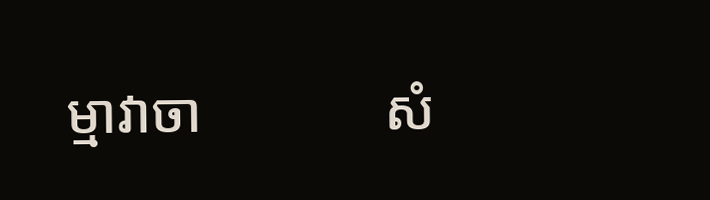ម្មាវាចា             សំ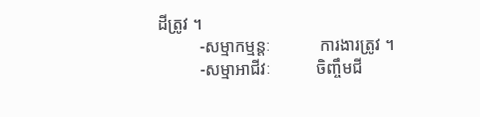ដីត្រូវ ។
          -សម្មាកម្មន្តៈ            ការងារត្រូវ ។
          -សម្មាអាជីវៈ           ចិញ្ចឹមជី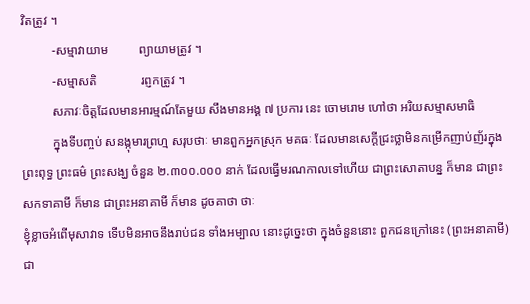វិតត្រូវ ។
          -សម្មាវាយាម          ព្យាយាមត្រូវ ។
          -សម្មាសតិ              រព្ញកត្រូវ ។
          សភាវៈចិត្តដែលមានអារម្មណ៍តែមួយ សឹងមានអង្គ ៧ ប្រការ នេះ ចោមរោម ហៅថា អរិយសម្មាសមាធិ
          ក្នុងទីបញ្ចប់ សនង្កុមារព្រហ្ម សរុបថាៈ មានពួកអ្នកស្រុក មគធៈ ដែលមានសេក្តីជ្រះថ្លាមិនកម្រើកញាប់ញ័រក្នុងព្រះពុទ្ធ ព្រះធម៌ ព្រះសង្ឃ ចំនួន ២.៣០០.០០០ នាក់ ដែលធ្វើមរណកាលទៅហើយ ជាព្រះសោតាបន្ន ក៏មាន ជាព្រះសកទាគាមី ក៏មាន ជាព្រះអនាគាមី ក៏មាន ដូចគាថា ថាៈ
ខ្ញុំខ្លាចអំពើមុសាវាទ ទើបមិនអាចនឹងរាប់ជន ទាំងអម្បាល នោះដូច្នេះថា ក្នុងចំនួននោះ ពួកជនក្រៅនេះ (ព្រះអនាគាមី) ជា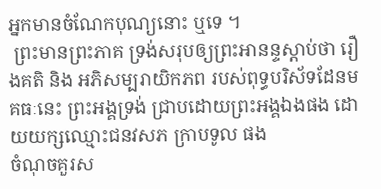អ្នកមានចំណែកបុណ្យនោះ ឬទេ ។‌‌
 ព្រះមានព្រះភាគ ទ្រង់សរុបឲ្យព្រះអានន្ទស្តាប់ថា រឿងគតិ និង អភិសម្បរាយិកភព របស់ពុទ្ធបរិស័ទដែនមគធៈនេះ ព្រះអង្គទ្រង់ ជ្រាបដោយព្រះអង្គឯងផង ដោយយក្សឈ្មោះជនវសភ ក្រាបទូល ផង
ចំណុចគួរស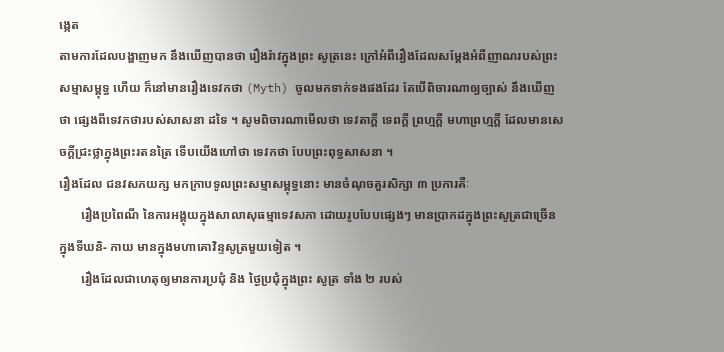ង្កេត
តាមការដែលបង្ហាញមក នឹងឃើញបានថា រឿងរ៉ាវក្នុងព្រះ សូត្រនេះ ក្រៅអំពីរឿងដែលសម្តែងអំពីញាណរបស់ព្រះសម្មាសម្ពុទ្ធ ហើយ ក៏នៅមានរឿងទេវកថា (Myth) ចូលមកទាក់ទងផងដែរ តែបើពិចារណាឲ្យច្បាស់ នឹងឃើញថា ផ្សេងពីទេវកថារបស់សាសនា ដទៃ ។ សូមពិចារណាមើលថា ទេវតាក្តី ទេពក្តី ព្រហ្មក្តី មហាព្រហ្មក្តី ដែលមានសេចក្តីជ្រះថ្លាក្នុងព្រះរតនត្រៃ ទើបយើងហៅថា ទេវកថា បែបព្រះពុទ្ធសាសនា ។
រឿងដែល ជនវសភយក្ស មកក្រាបទូលព្រះសម្មាសម្ពុទ្ធនោះ មានចំណុចគួរសិក្សា ៣ ប្រការគឺៈ
       រឿងប្រពៃណី នៃការអង្គុយក្នុងសាលាសុធម្មាទេវសភា ដោយរូបបែបផ្សេងៗ មានប្រាកដក្នុងព្រះសូត្រជាច្រើន ក្នុងទីឃនិ- កាយ មានក្នុងមហាគោវិន្ទសូត្រមួយទៀត ។
       រឿងដែលជាហេតុឲ្យមានការប្រជុំ និង ថ្ងៃប្រជុំក្នុងព្រះ សូត្រ ទាំង ២ របស់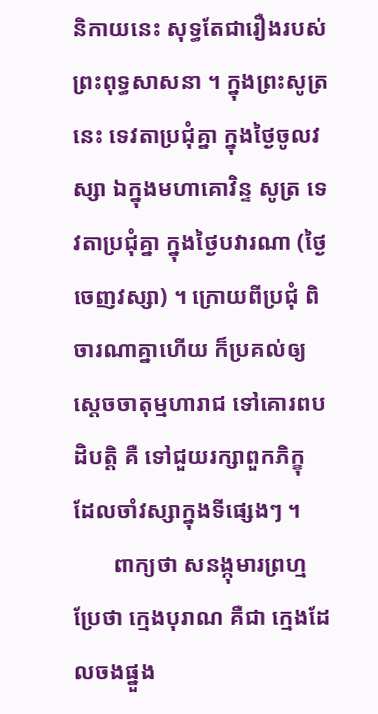និកាយនេះ សុទ្ធតែជារឿងរបស់ព្រះពុទ្ធសាសនា ។ ក្នុងព្រះសូត្រនេះ ទេវតាប្រជុំគ្នា ក្នុងថ្ងៃចូលវស្សា ឯក្នុងមហាគោវិន្ទ សូត្រ ទេវតាប្រជុំគ្នា ក្នុងថ្ងៃបវារណា (ថ្ងៃចេញវស្សា) ។ ក្រោយពីប្រជុំ ពិចារណាគ្នាហើយ ក៏ប្រគល់ឲ្យស្តេចចាតុម្មហារាជ ទៅគោរពបដិបត្តិ គឺ ទៅជួយរក្សាពួកភិក្ខុ ដែលចាំវស្សាក្នុងទីផ្សេងៗ ។
       ពាក្យថា សនង្កុមារព្រហ្ម ប្រែថា ក្មេងបុរាណ គឺជា ក្មេងដែលចងផ្នួង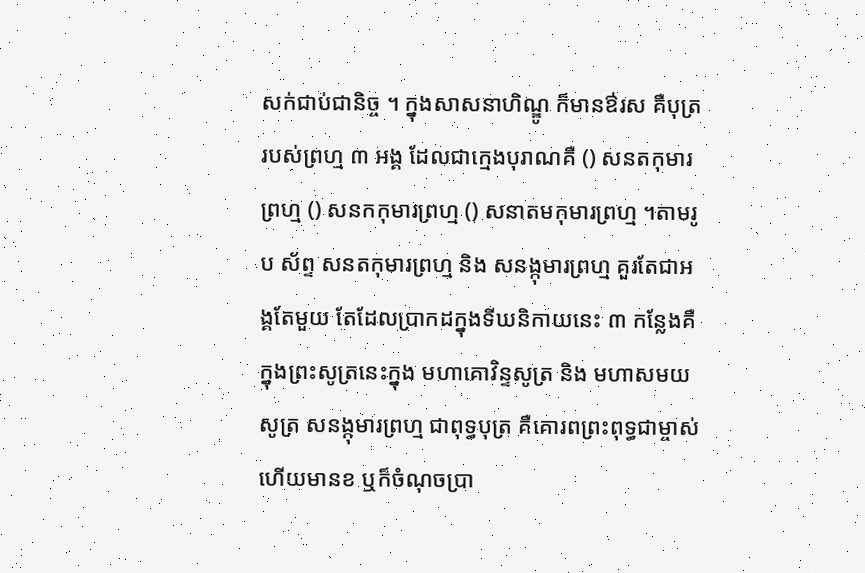សក់ជាប់ជានិច្ច ។ ក្នុងសាសនាហិណ្ឌូ ក៏មានឳរស គឺបុត្ររបស់ព្រហ្ម ៣ អង្គ ដែលជាក្មេងបុរាណគឺ () សនតកុមារ ព្រហ្ម () សនកកុមារព្រហ្ម () សនាតមកុមារព្រហ្ម ។តាមរូប ស័ព្ទ សនតកុមារព្រហ្ម និង សនង្កុមារព្រហ្ម គួរតែជាអង្គតែមួយ តែដែលប្រាកដក្នុងទីឃនិកាយនេះ ៣ កន្លែងគឺ ក្នុងព្រះសូត្រនេះក្នុង មហាគោវិន្ទសូត្រ និង មហាសមយសូត្រ សនង្កុមារព្រហ្ម ជាពុទ្ធបុត្រ គឺគោរពព្រះពុទ្ធជាម្ចាស់ ហើយមានខ ឬក៏ចំណុចប្រា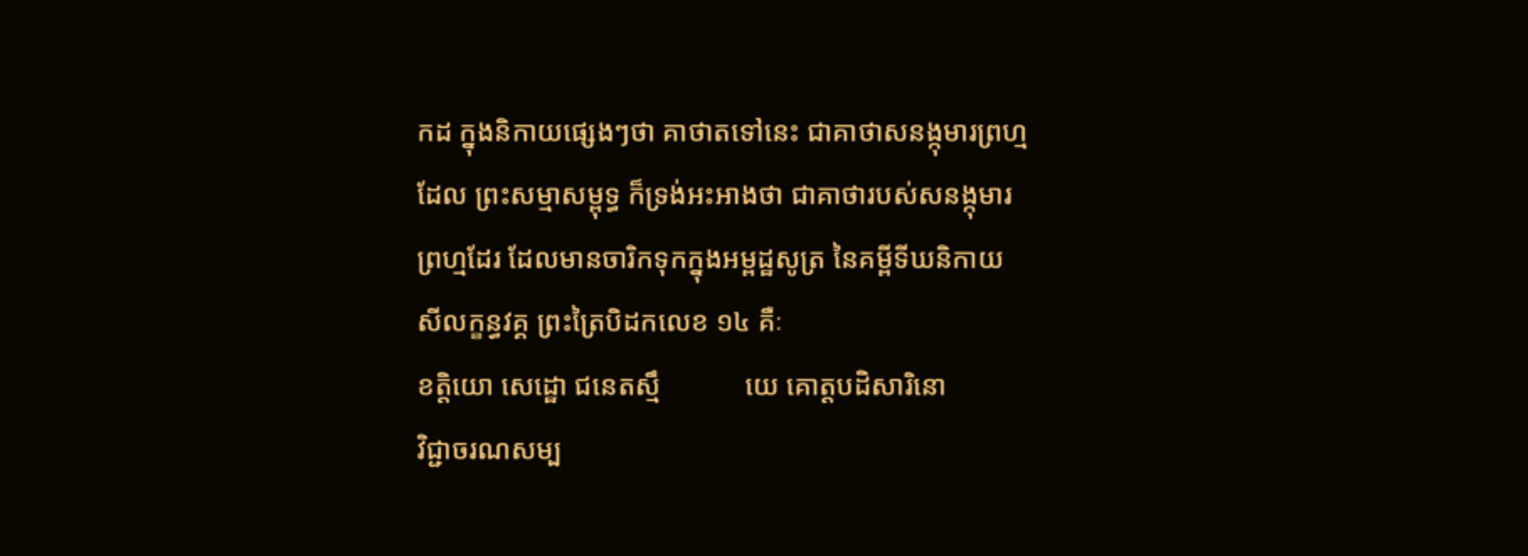កដ ក្នុងនិកាយផ្សេងៗថា គាថាតទៅនេះ ជាគាថាសនង្កុមារព្រហ្ម ដែល ព្រះសម្មាសម្ពុទ្ធ ក៏ទ្រង់អះអាងថា ជាគាថារបស់សនង្កុមារព្រហ្មដែរ ដែលមានចារិកទុកក្នុងអម្ពដ្ឋសូត្រ នៃគម្ពីទីឃនិកាយ សីលក្ខន្ធវគ្គ ព្រះត្រៃបិដកលេខ ១៤ គឺៈ
ខត្តិយោ សេដ្ឋោ ជនេតស្មឹ            យេ គោត្តបដិសារិនោ
វិជ្ជាចរណសម្ប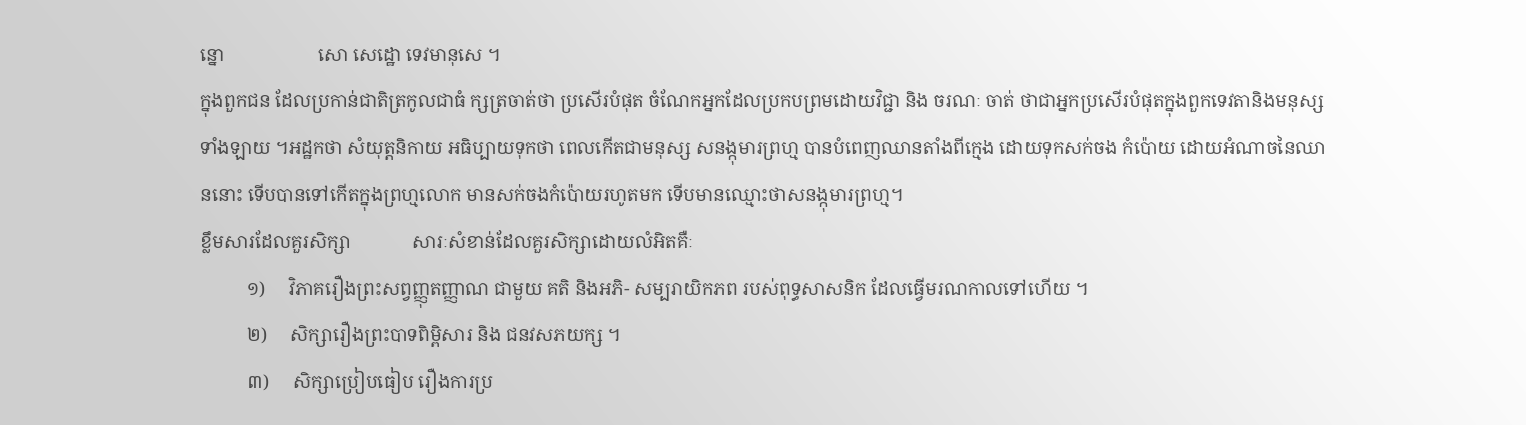ន្នោ                    សោ សេដ្ឋោ ទេវមានុសេ ។
ក្នុងពួកជន ដែលប្រកាន់ជាតិត្រកូលជាធំ ក្សត្រចាត់ថា ប្រសើរបំផុត ចំណែកអ្នកដែលប្រកបព្រមដោយវិជ្ជា និង ចរណៈ ចាត់ ថាជាអ្នកប្រសើរបំផុតក្នុងពួកទេវតានិងមនុស្សទាំងឡាយ ។អដ្ឋកថា សំយុត្តនិកាយ អធិប្បាយទុកថា ពេលកើតជាមនុស្ស សនង្កុមារព្រហ្ម បានបំពេញឈានតាំងពីក្មេង ដោយទុកសក់ចង កំប៉ោយ ដោយអំណាចនៃឈាននោះ ទើបបានទៅកើតក្នុងព្រហ្មលោក មានសក់ចងកំប៉ោយរហូតមក ទើបមានឈ្មោះថាសនង្កុមារព្រហ្ម។
ខ្លឹមសារដែលគួរសិក្សា             សារៈសំខាន់ដែលគួរសិក្សាដោយលំអិតគឺៈ
          ១)     វិភាគរឿងព្រះសព្វញ្ញុតញ្ញាណ ជាមួយ គតិ និងអភិ- សម្បរាយិកភព របស់ពុទ្ធសាសនិក ដែលធ្វើមរណកាលទៅហើយ ។
          ២)     សិក្សារឿងព្រះបាទពិម្ពិសារ និង ជនវសភយក្ស ។
          ៣)     សិក្សាប្រៀបធៀប រឿងការប្រ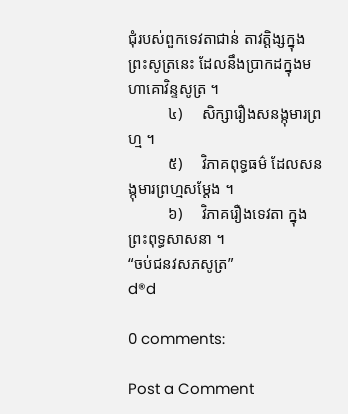ជុំរបស់ពួកទេវតាជាន់ តាវត្តិង្សក្នុងព្រះសូត្រនេះ ដែលនឹងប្រាកដក្នុងមហាគោវិន្ទសូត្រ ។
          ៤)     សិក្សារឿងសនង្កុមារព្រហ្ម ។
          ៥)     វិភាគពុទ្ធធម៌ ដែលសនង្កុមារព្រហ្មសម្តែង ។
          ៦)     វិភាគរឿងទេវតា ក្នុងព្រះពុទ្ធសាសនា ។
“ចប់ជនវសភសូត្រ”
d®d

0 comments:

Post a Comment